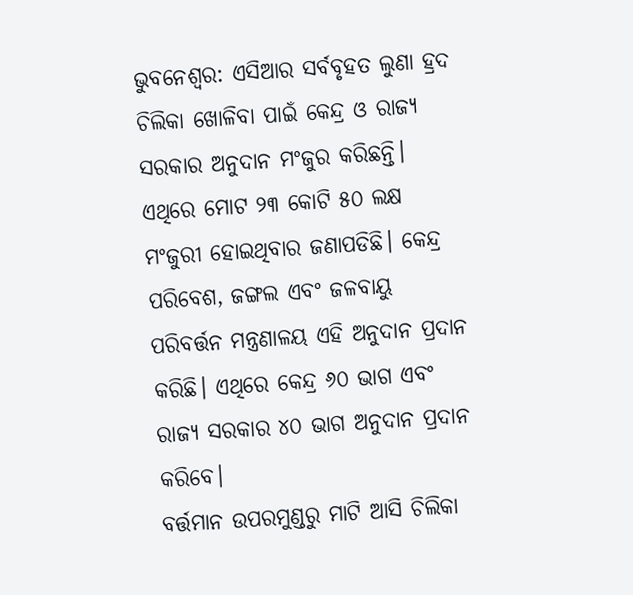ଭୁବନେଶ୍ବର: ଏସିଆର ସର୍ବବୃହତ ଲୁଣା ହ୍ରଦ ଚିଲିକା ଖୋଳିବା ପାଇଁ କେନ୍ଦ୍ର ଓ ରାଜ୍ୟ ସରକାର ଅନୁଦାନ ମଂଜୁର କରିଛନ୍ତି। ଏଥିରେ ମୋଟ ୨୩ କୋଟି ୫୦ ଲକ୍ଷ ମଂଜୁରୀ ହୋଇଥିବାର ଜଣାପଡିଛି। କେନ୍ଦ୍ର ପରିବେଶ, ଜଙ୍ଗଲ ଏବଂ ଜଳବାୟୁ ପରିବର୍ତ୍ତନ ମନ୍ତ୍ରଣାଳୟ ଏହି ଅନୁଦାନ ପ୍ରଦାନ କରିଛି। ଏଥିରେ କେନ୍ଦ୍ର ୬୦ ଭାଗ ଏବଂ ରାଜ୍ୟ ସରକାର ୪୦ ଭାଗ ଅନୁଦାନ ପ୍ରଦାନ କରିବେ।
ବର୍ତ୍ତମାନ ଉପରମୁଣ୍ଡରୁ ମାଟି ଆସି ଚିଲିକା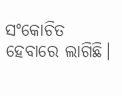ସଂକୋଚିତ ହେବାରେ ଲାଗିଛି।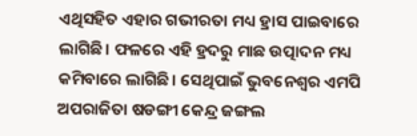ଏଥିସହିତ ଏହାର ଗଭୀରତା ମଧ୍ୟ ହ୍ରାସ ପାଇବାରେ ଲାଗିଛି। ଫଳରେ ଏହି ହ୍ରଦରୁ ମାଛ ଉତ୍ପାଦନ ମଧ୍ୟ କମିବାରେ ଲାଗିଛି। ସେଥିପାଇଁ ଭୁବନେଶ୍ବର ଏମପି ଅପରାଜିତା ଷଡଙ୍ଗୀ କେନ୍ଦ୍ର ଜଙ୍ଗଲ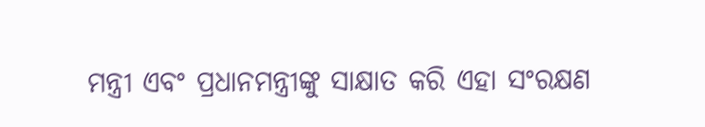ମନ୍ତ୍ରୀ ଏବଂ ପ୍ରଧାନମନ୍ତ୍ରୀଙ୍କୁ ସାକ୍ଷାତ କରି ଏହା ସଂରକ୍ଷଣ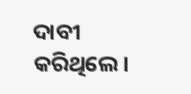ଦାବୀ କରିଥିଲେ।